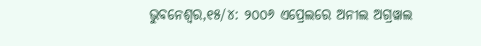ଭୁବନେଶ୍ୱର,୧୫/୪: ୨୦୦୬ ଏପ୍ରେଲରେ ଅନୀଲ ଅଗ୍ରୱାଲ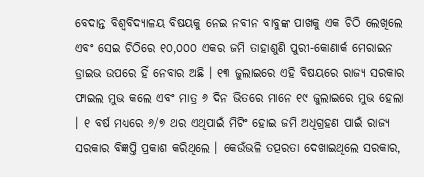ବେଦାନ୍ତ ବିଶ୍ୱବିଦ୍ୟାଳୟ ବିଷୟକୁ ନେଇ ନବୀନ ବାବୁଙ୍କ ପାଖକୁ ଏକ ଚିଠି ଲେଖିଲେ ଏବଂ ସେଇ ଚିଠିରେ ୧୦,୦୦୦ ଏକର ଜମି ତାହାଶୁଣି ପୁରୀ-କୋଣାର୍କ ମେରାଇନ ଡ୍ରାଇଭ ଉପରେ ହିଁ ନେବାର ଅଛି । ୧୩ ଜୁଲାଇରେ ଏହି ବିଷୟରେ ରାଜ୍ୟ ସରକାର ଫାଇଲ ମୁଭ କଲେ ଏବଂ ମାତ୍ର ୬ ଦିନ ଭିତରେ ମାନେ ୧୯ ଜୁଲାଇରେ ମୁଭ ହେଲା । ୧ ବର୍ଷ ମଧ୍ୟରେ ୬/୭ ଥର ଏଥିପାଇଁ ମିଟିଂ ହୋଇ ଜମି ଅଧିଗ୍ରହଣ ପାଇଁ ରାଜ୍ୟ ସରକାର ବିଜ୍ଞପ୍ତି ପ୍ରକାଶ କରିଥିଲେ । କେଉଁଭଳି ତତ୍ପରତା ଦେଖାଇଥିଲେ ସରକାର,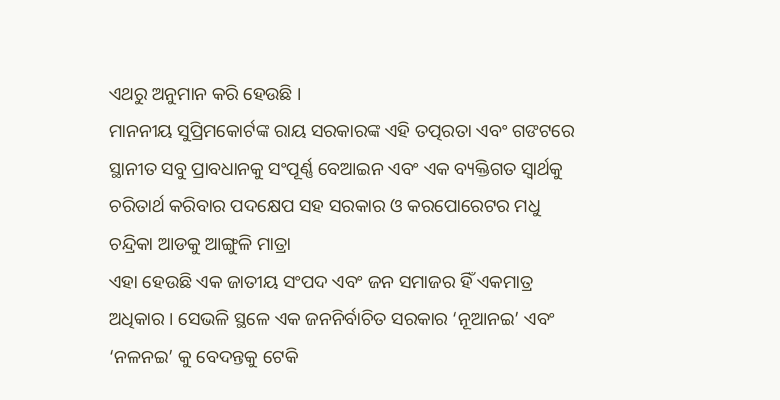ଏଥରୁ ଅନୁମାନ କରି ହେଉଛି ।
ମାନନୀୟ ସୁପ୍ରିମକୋର୍ଟଙ୍କ ରାୟ ସରକାରଙ୍କ ଏହି ତତ୍ପରତା ଏବଂ ଗଙଟରେ ସ୍ଥାନୀତ ସବୁ ପ୍ରାବଧାନକୁ ସଂପୂର୍ଣ୍ଣ ବେଆଇନ ଏବଂ ଏକ ବ୍ୟକ୍ତିଗତ ସ୍ୱାର୍ଥକୁ ଚରିତାର୍ଥ କରିବାର ପଦକ୍ଷେପ ସହ ସରକାର ଓ କରପୋରେଟର ମଧୁ ଚନ୍ଦ୍ରିକା ଆଡକୁ ଆଙ୍ଗୁଳି ମାତ୍ରା
ଏହା ହେଉଛି ଏକ ଜାତୀୟ ସଂପଦ ଏବଂ ଜନ ସମାଜର ହିଁ ଏକମାତ୍ର ଅଧିକାର । ସେଭଳି ସ୍ଥଳେ ଏକ ଜନନିର୍ବାଚିତ ସରକାର ‘ନୂଆନଇ’ ଏବଂ ‘ନଳନଇ’ କୁ ବେଦନ୍ତକୁ ଟେକି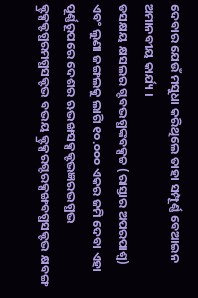ଦେବାର ଯେଉଁ ମସୁଧା କରିଥିଲେ ତାହା ସମ୍ପୂର୍ଣ୍ଣ ବେଆଇନ ଅମାନବୀୟ କାର୍ଯ୍ୟ ।
ଡସକ୍ଷୟ କ୍ଷସଲର ଗ୍ଦବଦ୍ଭଗ୍ଧଙ୍କବକ୍ସଚ୍ଚ (ରାସ୍ତାର ଅପରପାଶ୍ୱ) ଏବଂ ଲୁଣା ଜଙ୍ଗଲକୁ ଲାଗି ୧୦.୦୦୦ ଏକର ଜମି ଦେବା ଏହା ପୂର୍ଣ୍ଣରୂପରେ ଦେଶର ଋଦ୍ଭଙ୍ଖସକ୍ସକ୍ଟଦ୍ଭଜ୍ଞରଦ୍ଭଗ୍ଧଦ୍ଭ କ୍ଟ୍ରକ୍ସକ୍ଟଗ୍ଧରମଗ୍ଧସକ୍ଟଦ୍ଭ ବଦ୍ଭୟ କ୍ଟ୍ରକ୍ସରଗ୍ଦରକ୍ସଙ୍ଖବଗ୍ଧସକ୍ଟଦ୍ଭ କ୍ଷବଙ୍ଗ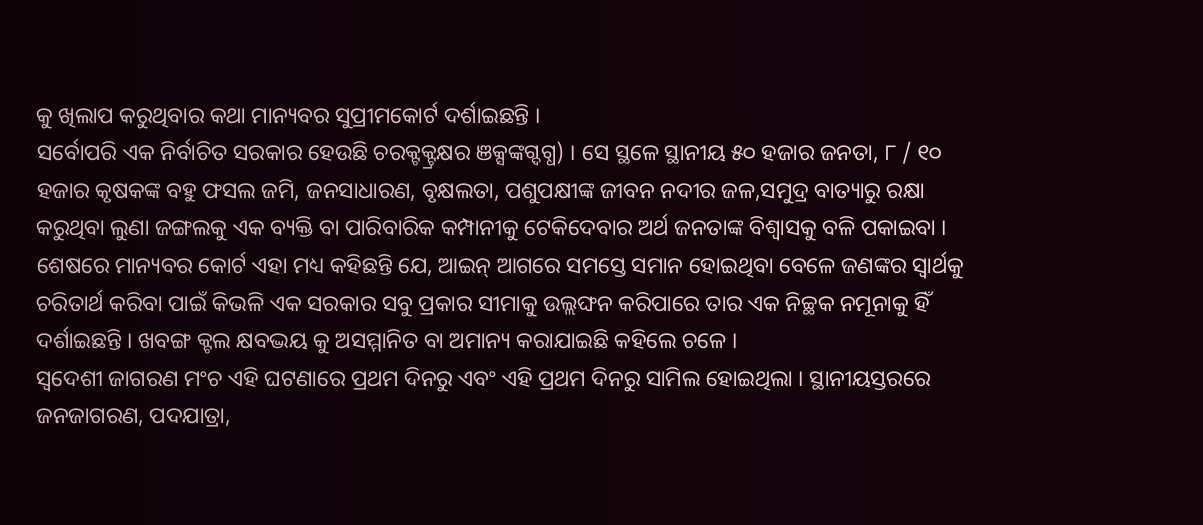କୁ ଖିଲାପ କରୁଥିବାର କଥା ମାନ୍ୟବର ସୁପ୍ରୀମକୋର୍ଟ ଦର୍ଶାଇଛନ୍ତି ।
ସର୍ବୋପରି ଏକ ନିର୍ବାଚିତ ସରକାର ହେଉଛି ଚରକ୍ଟକ୍ଟ୍ରକ୍ଷର ଞକ୍ସଙ୍କଗ୍ଦଗ୍ଧ) । ସେ ସ୍ଥଳେ ସ୍ଥାନୀୟ ୫୦ ହଜାର ଜନତା, ୮ / ୧୦ ହଜାର କୃଷକଙ୍କ ବହୁ ଫସଲ ଜମି, ଜନସାଧାରଣ, ବୃକ୍ଷଲତା, ପଶୁପକ୍ଷୀଙ୍କ ଜୀବନ ନଦୀର ଜଳ,ସମୁଦ୍ର ବାତ୍ୟାରୁ ରକ୍ଷା କରୁଥିବା ଲୁଣା ଜଙ୍ଗଲକୁ ଏକ ବ୍ୟକ୍ତି ବା ପାରିବାରିକ କମ୍ପାନୀକୁ ଟେକିଦେବାର ଅର୍ଥ ଜନତାଙ୍କ ବିଶ୍ୱାସକୁ ବଳି ପକାଇବା ।
ଶେଷରେ ମାନ୍ୟବର କୋର୍ଟ ଏହା ମଧ୍ୟ କହିଛନ୍ତି ଯେ, ଆଇନ୍ ଆଗରେ ସମସ୍ତେ ସମାନ ହୋଇଥିବା ବେଳେ ଜଣଙ୍କର ସ୍ୱାର୍ଥକୁ ଚରିତାର୍ଥ କରିବା ପାଇଁ କିଭଳି ଏକ ସରକାର ସବୁ ପ୍ରକାର ସୀମାକୁ ଉଲ୍ଲଙ୍ଘନ କରିପାରେ ତାର ଏକ ନିଚ୍ଛକ ନମୂନାକୁ ହିଁ ଦର୍ଶାଇଛନ୍ତି । ଖବଙ୍ଗ କ୍ଟଲ କ୍ଷବଦ୍ଭୟ କୁ ଅସମ୍ମାନିତ ବା ଅମାନ୍ୟ କରାଯାଇଛି କହିଲେ ଚଳେ ।
ସ୍ୱଦେଶୀ ଜାଗରଣ ମଂଚ ଏହି ଘଟଣାରେ ପ୍ରଥମ ଦିନରୁ ଏବଂ ଏହି ପ୍ରଥମ ଦିନରୁ ସାମିଲ ହୋଇଥିଲା । ସ୍ଥାନୀୟସ୍ତରରେ ଜନଜାଗରଣ, ପଦଯାତ୍ରା,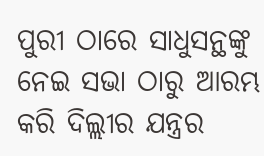ପୁରୀ ଠାରେ ସାଧୁସନ୍ଥଙ୍କୁ ନେଇ ସଭା ଠାରୁ ଆରମ୍ଭ କରି ଦିଲ୍ଲୀର ଯନ୍ତ୍ରର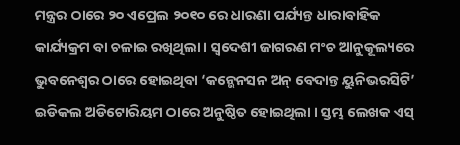ମନ୍ତ୍ରର ଠାରେ ୨୦ ଏପ୍ରେଲ ୨୦୧୦ ରେ ଧାରଣା ପର୍ଯ୍ୟନ୍ତ ଧାରାବାହିକ କାର୍ଯ୍ୟକ୍ରମ ବା ଚଳାଇ ରଖିଥିଲା । ସ୍ୱଦେଶୀ ଜାଗରଣ ମଂଚ ଆନୁକୂଲ୍ୟରେ ଭୁବନେଶ୍ୱର ଠାରେ ହୋଇଥିବା ‘କନ୍ଭେନସନ ଅନ୍ ବେଦାନ୍ତ ୟୁନିଭରସିଟି’ ଇଡିକଲ ଅଡିଟୋରିୟମ ଠାରେ ଅନୁଷ୍ଠିତ ହୋଇଥିଲା । ସ୍ତମ୍ଭ ଲେଖକ ଏସ୍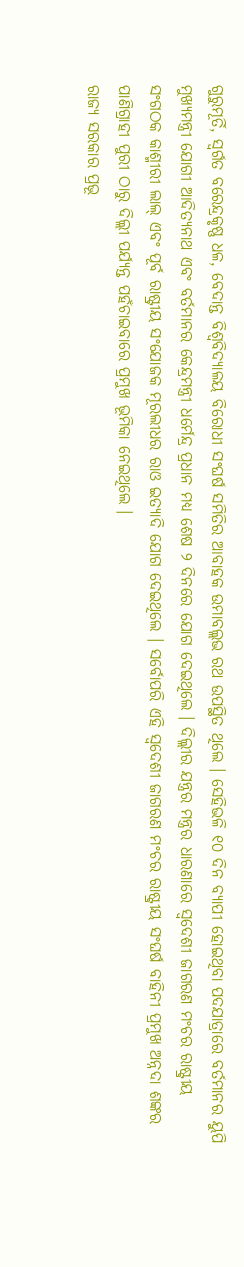ଗୁରୁମୂର୍ତି, ସ୍ୱର୍ଗତ ବରେନ୍ଦ୍ରକୃଷ୍ଣ ଧଳ, ବେଦାନ୍ତ ବିଶ୍ୱବିଦ୍ୟାଳୟ ବିରୋଧୀ ସଂଘର୍ଷ ସମିତିର ଆବାହକ ଉମାବଲ୍ଲଭ ରଥ ଉପସ୍ଥିତ ଥିଲେ । ସେହିଭଳି ୧୦ ଦିନ ବ୍ୟାପୀ ହୋଇଥିବା ପଦଯାତ୍ରାରେ ବର୍ତମାନର ୟୁପି ମୁଖ୍ୟମନ୍ତ୍ରୀ ଯୋଗୀ ଆଦିତ୍ୟନାଥ ଏବଂ ବର୍ତମାନର କେନ୍ଦ୍ରମନ୍ତ୍ରୀ ଧର୍ମେନ୍ଦ୍ର ପ୍ରଧାନ ମଧ୍ୟ ଶେଷ ୨ ଦିନରେ ଯୋଗ ଦେଇଥିଲେ । ଦିଲ୍ଲୀର ଯନ୍ତ୍ରର ମନ୍ତ୍ରର ଧାରଣାରେ ସ୍ୱଦେଶୀ ଜାଗରଣ ମଂଚର ରାଷ୍ଟ୍ରୀୟ ସଂଗଠକ କାଶ୍ମୀରୀ ଲାଲ୍ ଏବଂ ପୂର୍ବ ରାଷ୍ଟ୍ରୀୟ ସଂଯୋଜକ ମୂରଲୀଧର ରାଓ ଇତ୍ୟାଦି ଯୋଗ ଦେଇଥିଲେ । ସର୍ବୋପରି ଏହି ସ୍ୱଦେଶୀ ଜାଗରଣ ମଂଚର ରାଷ୍ଟ୍ରୀୟ ସଂଘର୍ଷ ବାହିନୀ ପ୍ରମୁଖ ଅନ୍ନଦା ଶଙ୍କର ପାଣିଗ୍ରାହୀ ପୁରୀ ଠାରୁ ଦିଲ୍ଲୀ ପର୍ଯ୍ୟନ୍ତ ପହଁଚାଇବାରେ ପ୍ରମୁଖ ଭୂମିକା ନେଇଥିଲେ ।
ରାଜ୍ୟ ସରକାର ପ୍ରଭୂ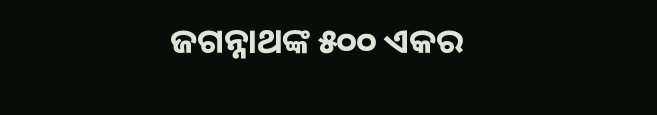ଜଗନ୍ନାଥଙ୍କ ୫୦୦ ଏକର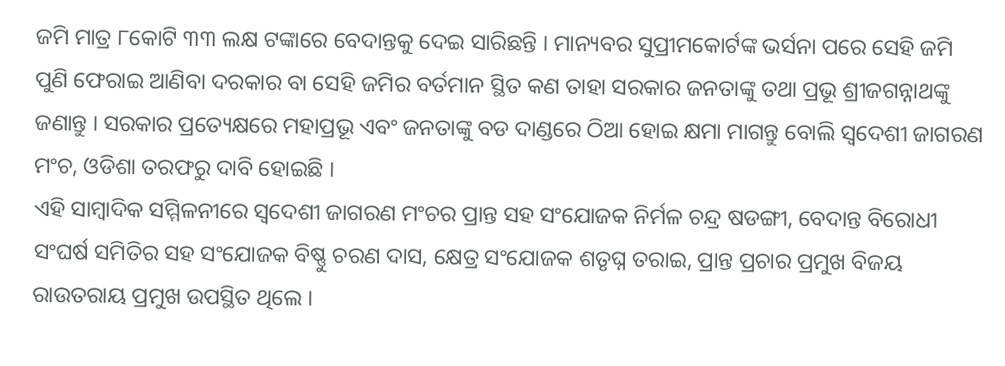ଜମି ମାତ୍ର ୮କୋଟି ୩୩ ଲକ୍ଷ ଟଙ୍କାରେ ବେଦାନ୍ତକୁ ଦେଇ ସାରିଛନ୍ତି । ମାନ୍ୟବର ସୁପ୍ରୀମକୋର୍ଟଙ୍କ ଭର୍ସନା ପରେ ସେହି ଜମି ପୁଣି ଫେରାଇ ଆଣିବା ଦରକାର ବା ସେହି ଜମିର ବର୍ତମାନ ସ୍ଥିତ କଣ ତାହା ସରକାର ଜନତାଙ୍କୁ ତଥା ପ୍ରଭୂ ଶ୍ରୀଜଗନ୍ନାଥଙ୍କୁ ଜଣାନ୍ତୁ । ସରକାର ପ୍ରତ୍ୟେକ୍ଷରେ ମହାପ୍ରଭୂ ଏବଂ ଜନତାଙ୍କୁ ବଡ ଦାଣ୍ଡରେ ଠିଆ ହୋଇ କ୍ଷମା ମାଗନ୍ତୁ ବୋଲି ସ୍ୱଦେଶୀ ଜାଗରଣ ମଂଚ, ଓଡିଶା ତରଫରୁ ଦାବି ହୋଇଛି ।
ଏହି ସାମ୍ବାଦିକ ସମ୍ମିଳନୀରେ ସ୍ୱଦେଶୀ ଜାଗରଣ ମଂଚର ପ୍ରାନ୍ତ ସହ ସଂଯୋଜକ ନିର୍ମଳ ଚନ୍ଦ୍ର ଷଡଙ୍ଗୀ, ବେଦାନ୍ତ ବିରୋଧୀ ସଂଘର୍ଷ ସମିତିର ସହ ସଂଯୋଜକ ବିଷ୍ଣୁ ଚରଣ ଦାସ, କ୍ଷେତ୍ର ସଂଯୋଜକ ଶତୃଘ୍ନ ତରାଇ, ପ୍ରାନ୍ତ ପ୍ରଚାର ପ୍ରମୁଖ ବିଜୟ ରାଉତରାୟ ପ୍ରମୁଖ ଉପସ୍ଥିତ ଥିଲେ ।